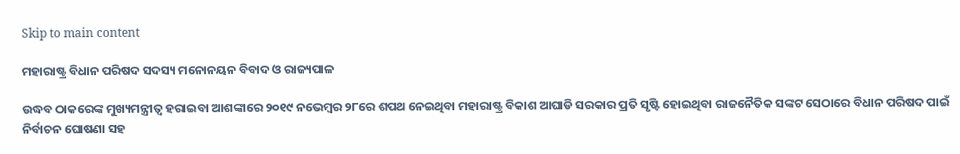Skip to main content

ମହାରାଷ୍ଟ୍ର ବିଧାନ ପରିଷଦ ସଦସ୍ୟ ମନୋନୟନ ବିବାଦ ଓ ରାଜ୍ୟପାଳ

ଉଦ୍ଧବ ଠାକରେଙ୍କ ମୁଖ୍ୟମନ୍ତ୍ରୀତ୍ୱ ହରାଇବା ଆଶଙ୍କାରେ ୨୦୧୯ ନଭେମ୍ବର ୨୮ରେ ଶପଥ ନେଇଥିବା ମହାରାଷ୍ଟ୍ର ବିକାଶ ଆଘାଡି ସରକାର ପ୍ରତି ସୃଷ୍ଟି ହୋଇଥିବା ରାଜନୈତିକ ସଙ୍କଟ ସେଠାରେ ବିଧାନ ପରିଷଦ ପାଇଁ ନିର୍ବାଚନ ଘୋଷଣା ସହ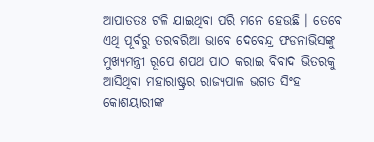ଆପାତତଃ ଟଳି ଯାଇଥିବା ପରି ମନେ ହେଉଛି । ତେବେ ଏଥି ପୂର୍ବରୁ ତରବରିଆ ଭାବେ ଦେବେନ୍ଦ୍ର ଫଡନାଭିସଙ୍କୁ ମୁଖ୍ୟମନ୍ତ୍ରୀ ରୂପେ ଶପଥ ପାଠ କରାଇ ବିବାଦ ଭିତରକୁ ଆସିଥିବା ମହାରାଷ୍ଟ୍ରର ରାଜ୍ୟପାଳ ଭଗତ ସିଂହ କୋଶୟାରୀଙ୍କ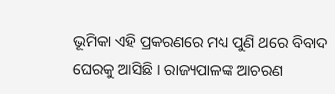ଭୂମିକା ଏହି ପ୍ରକରଣରେ ମଧ୍ୟ ପୁଣି ଥରେ ବିବାଦ ଘେରକୁ ଆସିଛି । ରାଜ୍ୟପାଳଙ୍କ ଆଚରଣ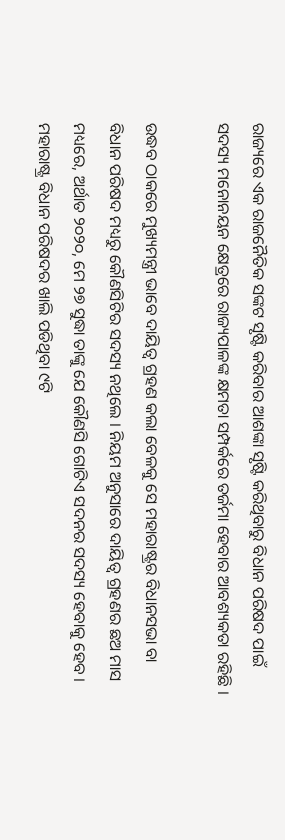ରାଜ୍ୟରେ ଏକ ରାଜନୈତିକ ସଙ୍କଟ ସୃଷ୍ଟି କରିବାର ଆଶଙ୍କା ସୃଷ୍ଟି କରିଥିବାରୁ ବିଧାନ ପରିଷଦ ପାଇଁ ସଦସ୍ୟ ମନୋନୟନ କ୍ଷେତ୍ରରେ ରାଜ୍ୟପାଳଙ୍କ କ୍ଷମତା ସମ୍ପର୍କରେ ତର୍ଜମା ହେବାର ଆବଶ୍ୟକତା ରହିଛି ।

ଉଦ୍ଧବ ଠାକରେ ମୁଖ୍ୟମନ୍ତ୍ରୀ ଭାବେ ଦାୟିତ୍ୱ ଗ୍ରହଣ କଲା ବେଳକୁ ସେ ମହାରାଷ୍ଟ୍ରର ବିଧାନସଭା ବା ବିଧାନ ପରିଷଦ ମଧ୍ୟରୁ କୌଣସିଟିର ସଦସ୍ୟ ନଥିଲେ । ନିୟମ ଅନୁସାରେ ଦାୟିତ୍ୱ ଗ୍ରହଣର ଛଅ ମାସ ମଧ୍ୟରେ, ଅର୍ଥାତ ୨୦୨୦, ମେ ୨୭ ସୁଦ୍ଧା ତାଙ୍କୁ ଯେ କୌଣସି ଗୋଟିଏ ସଦନର ସଦସ୍ୟ ହେବାକୁ ହେବ । ମହାରାଷ୍ଟ୍ର ବିଧାନ ପରିଷଦର ଖାଲି ପଡିଥିବା ୯ଟି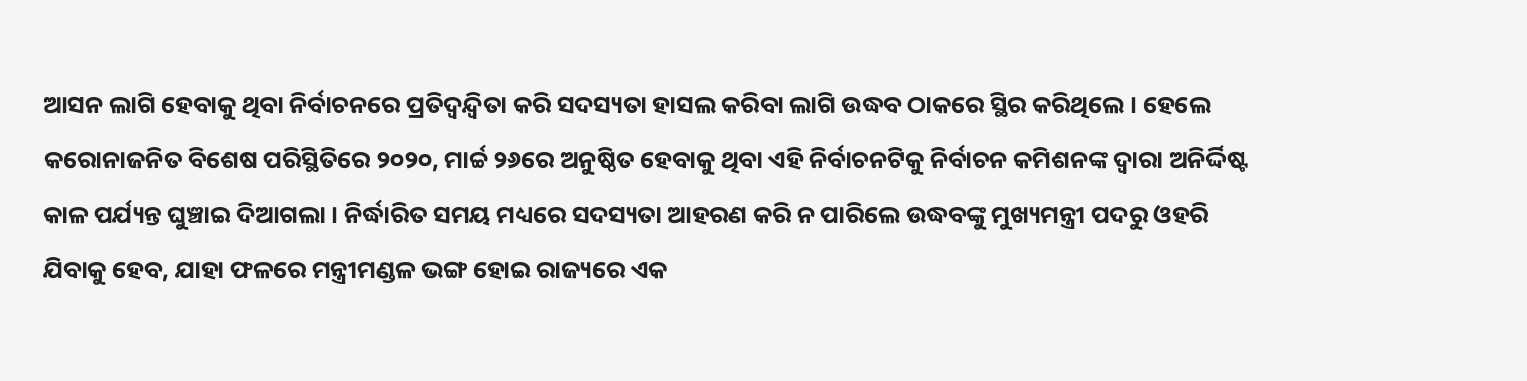ଆସନ ଲାଗି ହେବାକୁ ଥିବା ନିର୍ବାଚନରେ ପ୍ରତିଦ୍ୱନ୍ଦ୍ୱିତା କରି ସଦସ୍ୟତା ହାସଲ କରିବା ଲାଗି ଉଦ୍ଧବ ଠାକରେ ସ୍ଥିର କରିଥିଲେ । ହେଲେ କରୋନାଜନିତ ବିଶେଷ ପରିସ୍ଥିତିରେ ୨୦୨୦, ମାର୍ଚ୍ଚ ୨୬ରେ ଅନୁଷ୍ଠିତ ହେବାକୁ ଥିବା ଏହି ନିର୍ବାଚନଟିକୁ ନିର୍ବାଚନ କମିଶନଙ୍କ ଦ୍ୱାରା ଅନିର୍ଦ୍ଦିଷ୍ଟ କାଳ ପର୍ଯ୍ୟନ୍ତ ଘୁଞ୍ଚାଇ ଦିଆଗଲା । ନିର୍ଦ୍ଧାରିତ ସମୟ ମଧ୍ୟରେ ସଦସ୍ୟତା ଆହରଣ କରି ନ ପାରିଲେ ଉଦ୍ଧବଙ୍କୁ ମୁଖ୍ୟମନ୍ତ୍ରୀ ପଦରୁ ଓହରି ଯିବାକୁ ହେବ, ଯାହା ଫଳରେ ମନ୍ତ୍ରୀମଣ୍ଡଳ ଭଙ୍ଗ ହୋଇ ରାଜ୍ୟରେ ଏକ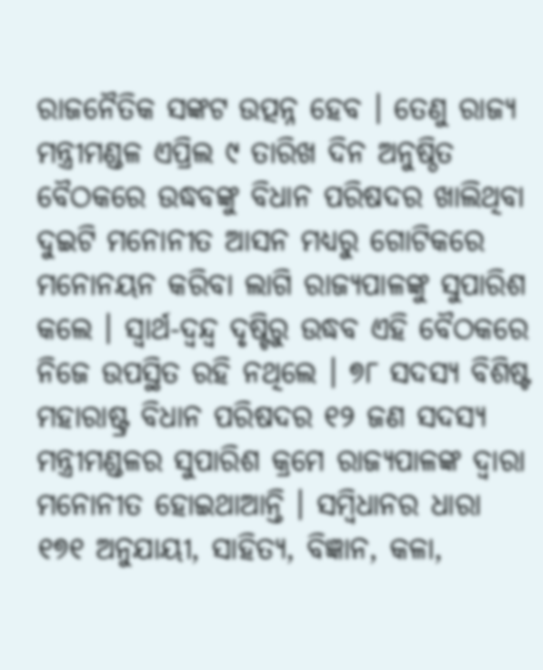ରାଜନୈତିକ ସଙ୍କଟ ଉତ୍ପନ୍ନ ହେବ । ତେଣୁ ରାଜ୍ୟ ମନ୍ତ୍ରୀମଣ୍ଡଳ ଏପ୍ରିଲ ୯ ତାରିଖ ଦିନ ଅନୁଷ୍ଠିତ ବୈଠକରେ ଉଦ୍ଧବଙ୍କୁ ବିଧାନ ପରିଷଦର ଖାଲିଥିବା ଦୁଇଟି ମନୋନୀତ ଆସନ ମଧ୍ୟରୁ ଗୋଟିକରେ ମନୋନୟନ କରିବା ଲାଗି ରାଜ୍ୟପାଳଙ୍କୁ ସୁପାରିଶ କଲେ । ସ୍ୱାର୍ଥ-ଦ୍ୱନ୍ଦ୍ୱ ଦୃଷ୍ଟିରୁ ଉଦ୍ଧବ ଏହି ବୈଠକରେ ନିଜେ ଉପସ୍ଥିତ ରହି ନଥିଲେ । ୭୮ ସଦସ୍ୟ ବିଶିଷ୍ଟ ମହାରାଷ୍ଟ୍ର ବିଧାନ ପରିଷଦର ୧୨ ଜଣ ସଦସ୍ୟ ମନ୍ତ୍ରୀମଣ୍ଡଳର ସୁପାରିଶ କ୍ରମେ ରାଜ୍ୟପାଳଙ୍କ ଦ୍ୱାରା ମନୋନୀତ ହୋଇଥାଆନ୍ତି । ସମ୍ବିଧାନର ଧାରା ୧୭୧ ଅନୁଯାୟୀ, ସାହିତ୍ୟ, ବିଜ୍ଞାନ, କଳା,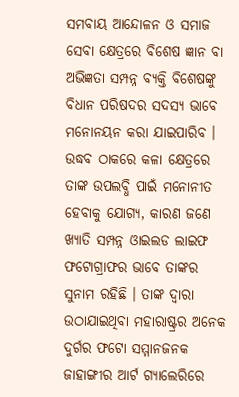ସମବାୟ ଆନ୍ଦୋଳନ ଓ ସମାଜ ସେବା କ୍ଷେତ୍ରରେ ବିଶେଷ ଜ୍ଞାନ ବା ଅଭିଜ୍ଞତା ସମ୍ପନ୍ନ ବ୍ୟକ୍ତି ବିଶେଷଙ୍କୁ ବିଧାନ ପରିଷଦର ସଦସ୍ୟ ଭାବେ ମନୋନୟନ କରା ଯାଇପାରିବ । ଉଦ୍ଧବ ଠାକରେ କଳା କ୍ଷେତ୍ରରେ ତାଙ୍କ ଉପଲବ୍ଧି ପାଇଁ ମନୋନୀତ ହେବାକୁ ଯୋଗ୍ୟ, କାରଣ ଜଣେ ଖ୍ୟାତି ସମ୍ପନ୍ନ ଓାଇଲଡ ଲାଇଫ ଫଟୋଗ୍ରାଫର ଭାବେ ତାଙ୍କର ସୁନାମ ରହିଛି । ତାଙ୍କ ଦ୍ୱାରା ଉଠାଯାଇଥିବା ମହାରାଷ୍ଟ୍ରର ଅନେକ ଦୁର୍ଗର ଫଟୋ ସମ୍ମାନଜନକ ଜାହାଙ୍ଗୀର ଆର୍ଟ ଗ୍ୟାଲେରିରେ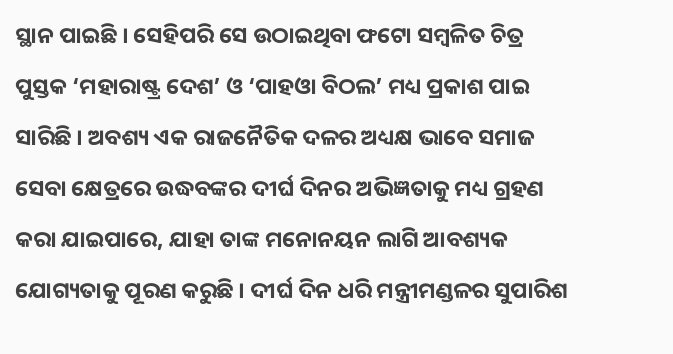ସ୍ଥାନ ପାଇଛି । ସେହିପରି ସେ ଉଠାଇଥିବା ଫଟୋ ସମ୍ବଳିତ ଚିତ୍ର ପୁସ୍ତକ ‘ମହାରାଷ୍ଟ୍ର ଦେଶ’ ଓ ‘ପାହଓା ବିଠଲ’ ମଧ୍ୟ ପ୍ରକାଶ ପାଇ ସାରିଛି । ଅବଶ୍ୟ ଏକ ରାଜନୈତିକ ଦଳର ଅଧ୍ୟକ୍ଷ ଭାବେ ସମାଜ ସେବା କ୍ଷେତ୍ରରେ ଉଦ୍ଧବଙ୍କର ଦୀର୍ଘ ଦିନର ଅଭିଜ୍ଞତାକୁ ମଧ୍ୟ ଗ୍ରହଣ କରା ଯାଇପାରେ, ଯାହା ତାଙ୍କ ମନୋନୟନ ଲାଗି ଆବଶ୍ୟକ ଯୋଗ୍ୟତାକୁ ପୂରଣ କରୁଛି । ଦୀର୍ଘ ଦିନ ଧରି ମନ୍ତ୍ରୀମଣ୍ଡଳର ସୁପାରିଶ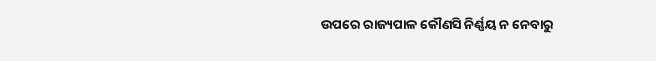ଉପରେ ରାଜ୍ୟପାଳ କୌଣସି ନିର୍ଣ୍ଣୟ ନ ନେବାରୁ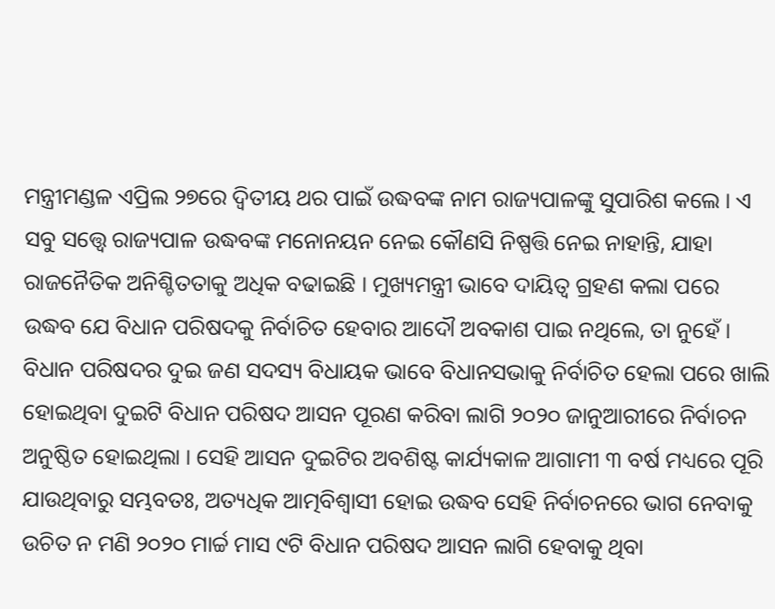ମନ୍ତ୍ରୀମଣ୍ଡଳ ଏପ୍ରିଲ ୨୭ରେ ଦ୍ୱିତୀୟ ଥର ପାଇଁ ଉଦ୍ଧବଙ୍କ ନାମ ରାଜ୍ୟପାଳଙ୍କୁ ସୁପାରିଶ କଲେ । ଏ ସବୁ ସତ୍ତ୍ଵେ ରାଜ୍ୟପାଳ ଉଦ୍ଧବଙ୍କ ମନୋନୟନ ନେଇ କୌଣସି ନିଷ୍ପତ୍ତି ନେଇ ନାହାନ୍ତି, ଯାହା ରାଜନୈତିକ ଅନିଶ୍ଚିତତାକୁ ଅଧିକ ବଢାଇଛି । ମୁଖ୍ୟମନ୍ତ୍ରୀ ଭାବେ ଦାୟିତ୍ୱ ଗ୍ରହଣ କଲା ପରେ ଉଦ୍ଧବ ଯେ ବିଧାନ ପରିଷଦକୁ ନିର୍ବାଚିତ ହେବାର ଆଦୌ ଅବକାଶ ପାଇ ନଥିଲେ, ତା ନୁହେଁ । ବିଧାନ ପରିଷଦର ଦୁଇ ଜଣ ସଦସ୍ୟ ବିଧାୟକ ଭାବେ ବିଧାନସଭାକୁ ନିର୍ବାଚିତ ହେଲା ପରେ ଖାଲି ହୋଇଥିବା ଦୁଇଟି ବିଧାନ ପରିଷଦ ଆସନ ପୂରଣ କରିବା ଲାଗି ୨୦୨୦ ଜାନୁଆରୀରେ ନିର୍ବାଚନ ଅନୁଷ୍ଠିତ ହୋଇଥିଲା । ସେହି ଆସନ ଦୁଇଟିର ଅବଶିଷ୍ଟ କାର୍ଯ୍ୟକାଳ ଆଗାମୀ ୩ ବର୍ଷ ମଧ୍ୟରେ ପୂରି ଯାଉଥିବାରୁ ସମ୍ଭବତଃ, ଅତ୍ୟଧିକ ଆତ୍ମବିଶ୍ୱାସୀ ହୋଇ ଉଦ୍ଧବ ସେହି ନିର୍ବାଚନରେ ଭାଗ ନେବାକୁ ଉଚିତ ନ ମଣି ୨୦୨୦ ମାର୍ଚ୍ଚ ମାସ ୯ଟି ବିଧାନ ପରିଷଦ ଆସନ ଲାଗି ହେବାକୁ ଥିବା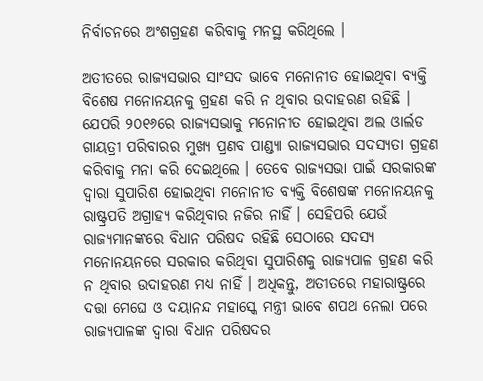ନିର୍ବାଚନରେ ଅଂଶଗ୍ରହଣ କରିବାକୁ ମନସ୍ଥ କରିଥିଲେ ।

ଅତୀତରେ ରାଜ୍ୟସଭାର ସାଂସଦ ଭାବେ ମନୋନୀତ ହୋଇଥିବା ବ୍ୟକ୍ତି ବିଶେଷ ମନୋନୟନକୁ ଗ୍ରହଣ କରି ନ ଥିବାର ଉଦାହରଣ ରହିଛି । ଯେପରି ୨୦୧୬ରେ ରାଜ୍ୟସଭାକୁ ମନୋନୀତ ହୋଇଥିବା ଅଲ ଓାର୍ଲଡ ଗାୟତ୍ରୀ ପରିବାରର ମୁଖ୍ୟ ପ୍ରଣବ ପାଣ୍ଡ୍ୟା ରାଜ୍ୟସଭାର ସଦସ୍ୟତା ଗ୍ରହଣ କରିବାକୁ ମନା କରି ଦେଇଥିଲେ । ତେବେ ରାଜ୍ୟସଭା ପାଇଁ ସରକାରଙ୍କ ଦ୍ୱାରା ସୁପାରିଶ ହୋଇଥିବା ମନୋନୀତ ବ୍ୟକ୍ତି ବିଶେଷଙ୍କ ମନୋନୟନକୁ ରାଷ୍ଟ୍ରପତି ଅଗ୍ରାହ୍ୟ କରିଥିବାର ନଜିର ନାହିଁ । ସେହିପରି ଯେଉଁ ରାଜ୍ୟମାନଙ୍କରେ ବିଧାନ ପରିଷଦ ରହିଛି ସେଠାରେ ସଦସ୍ୟ ମନୋନୟନରେ ସରକାର କରିଥିବା ସୁପାରିଶକୁ ରାଜ୍ୟପାଳ ଗ୍ରହଣ କରି ନ ଥିବାର ଉଦାହରଣ ମଧ୍ୟ ନାହିଁ । ଅଧିକନ୍ତୁ, ଅତୀତରେ ମହାରାଷ୍ଟ୍ରରେ ଦତ୍ତା ମେଘେ ଓ ଦୟାନନ୍ଦ ମହାସ୍କେ ମନ୍ତ୍ରୀ ଭାବେ ଶପଥ ନେଲା ପରେ ରାଜ୍ୟପାଳଙ୍କ ଦ୍ୱାରା ବିଧାନ ପରିଷଦର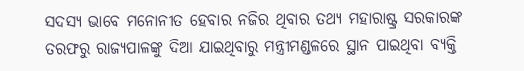ସଦସ୍ୟ ଭାବେ ମନୋନୀତ ହେବାର ନଜିର ଥିବାର ତଥ୍ୟ ମହାରାଷ୍ଟ୍ର ସରକାରଙ୍କ ତରଫରୁ ରାଜ୍ୟପାଳଙ୍କୁ ଦିଆ ଯାଇଥିବାରୁ ମନ୍ତ୍ରୀମଣ୍ଡଳରେ ସ୍ଥାନ ପାଇଥିବା ବ୍ୟକ୍ତି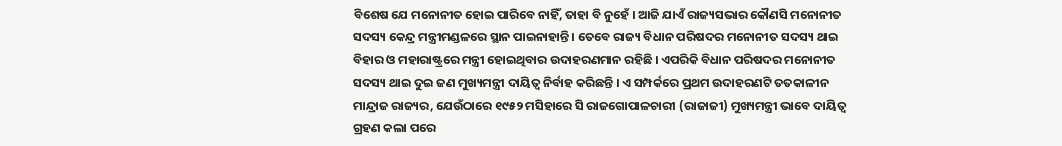ବିଶେଷ ଯେ ମନୋନୀତ ହୋଇ ପାରିବେ ନାହିଁ, ତାହା ବି ନୁହେଁ । ଆଜି ଯାଏଁ ରାଜ୍ୟସଭାର କୌଣସି ମନୋନୀତ ସଦସ୍ୟ କେନ୍ଦ୍ର ମନ୍ତ୍ରୀମଣ୍ଡଳରେ ସ୍ଥାନ ପାଇନାହାନ୍ତି । ତେବେ ରାଜ୍ୟ ବିଧାନ ପରିଷଦର ମନୋନୀତ ସଦସ୍ୟ ଥାଇ ବିହାର ଓ ମହାରାଷ୍ଟ୍ରରେ ମନ୍ତ୍ରୀ ହୋଇଥିବାର ଉଦାହରଣମାନ ରହିଛି । ଏପରିକି ବିଧାନ ପରିଷଦର ମନୋନୀତ ସଦସ୍ୟ ଥାଇ ଦୁଇ ଜଣ ମୁଖ୍ୟମନ୍ତ୍ରୀ ଦାୟିତ୍ୱ ନିର୍ବାହ କରିଛନ୍ତି । ଏ ସମ୍ପର୍କରେ ପ୍ରଥମ ଉଦାହରଣଟି ତତକାଳୀନ ମାନ୍ଦ୍ରାଜ ରାଜ୍ୟର, ଯେଉଁଠାରେ ୧୯୫୨ ମସିହାରେ ସି ରାଜଗୋପାଳଚାରୀ (ରାଜାଜୀ) ମୁଖ୍ୟମନ୍ତ୍ରୀ ଭାବେ ଦାୟିତ୍ୱ ଗ୍ରହଣ କଲା ପରେ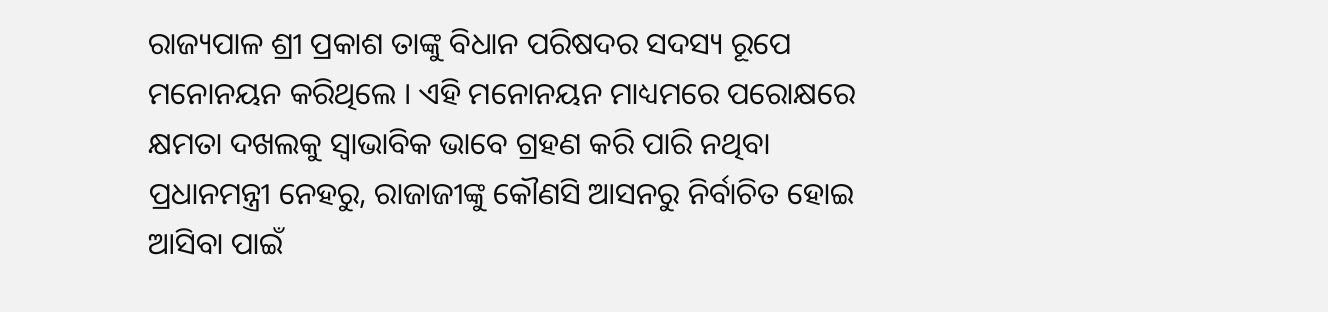ରାଜ୍ୟପାଳ ଶ୍ରୀ ପ୍ରକାଶ ତାଙ୍କୁ ବିଧାନ ପରିଷଦର ସଦସ୍ୟ ରୂପେ ମନୋନୟନ କରିଥିଲେ । ଏହି ମନୋନୟନ ମାଧ୍ୟମରେ ପରୋକ୍ଷରେ କ୍ଷମତା ଦଖଲକୁ ସ୍ୱାଭାବିକ ଭାବେ ଗ୍ରହଣ କରି ପାରି ନଥିବା ପ୍ରଧାନମନ୍ତ୍ରୀ ନେହରୁ, ରାଜାଜୀଙ୍କୁ କୌଣସି ଆସନରୁ ନିର୍ବାଚିତ ହୋଇ ଆସିବା ପାଇଁ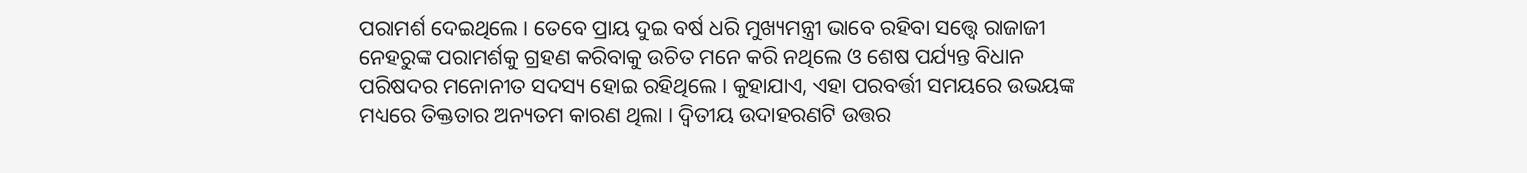ପରାମର୍ଶ ଦେଇଥିଲେ । ତେବେ ପ୍ରାୟ ଦୁଇ ବର୍ଷ ଧରି ମୁଖ୍ୟମନ୍ତ୍ରୀ ଭାବେ ରହିବା ସତ୍ତ୍ଵେ ରାଜାଜୀ ନେହରୁଙ୍କ ପରାମର୍ଶକୁ ଗ୍ରହଣ କରିବାକୁ ଉଚିତ ମନେ କରି ନଥିଲେ ଓ ଶେଷ ପର୍ଯ୍ୟନ୍ତ ବିଧାନ ପରିଷଦର ମନୋନୀତ ସଦସ୍ୟ ହୋଇ ରହିଥିଲେ । କୁହାଯାଏ, ଏହା ପରବର୍ତ୍ତୀ ସମୟରେ ଉଭୟଙ୍କ ମଧ୍ୟରେ ତିକ୍ତତାର ଅନ୍ୟତମ କାରଣ ଥିଲା । ଦ୍ୱିତୀୟ ଉଦାହରଣଟି ଉତ୍ତର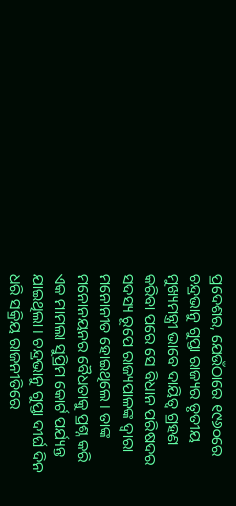ପ୍ରଦେଶର, ଯେଉଁଠାରେ ୧୯୬୦ରେ ଚନ୍ଦ୍ରଭାନୁ ଗୁପ୍ତା ରାଜ୍ୟର ତୃତୀୟ ମୁଖ୍ୟମନ୍ତ୍ରୀ ଭାବେ ଦାୟିତ୍ୱ ଗ୍ରହଣ କରିବା ପରେ ସେ ବିଧାନ ପରିଷଦର ସଦସ୍ୟ ରୂପେ ରାଜ୍ୟପାଳଙ୍କ ଦ୍ୱାରା ମନୋନୀତ ହୋଇଥିଲେ । ତାଙ୍କ ମନୋନୟନର ବୈଧତାକୁ ପ୍ରଶ୍ନ କରି ଏକ ମାମଲା ସୁପ୍ରିମ କୋର୍ଟ ପର୍ଯ୍ୟନ୍ତ ଯାଇଥିଲା । ଚନ୍ଦ୍ରଭାନୁ ଗୁପ୍ତା ଦୀର୍ଘ ଦିନ ଧରି ସକ୍ରିୟ ରାଜନୀତିରେ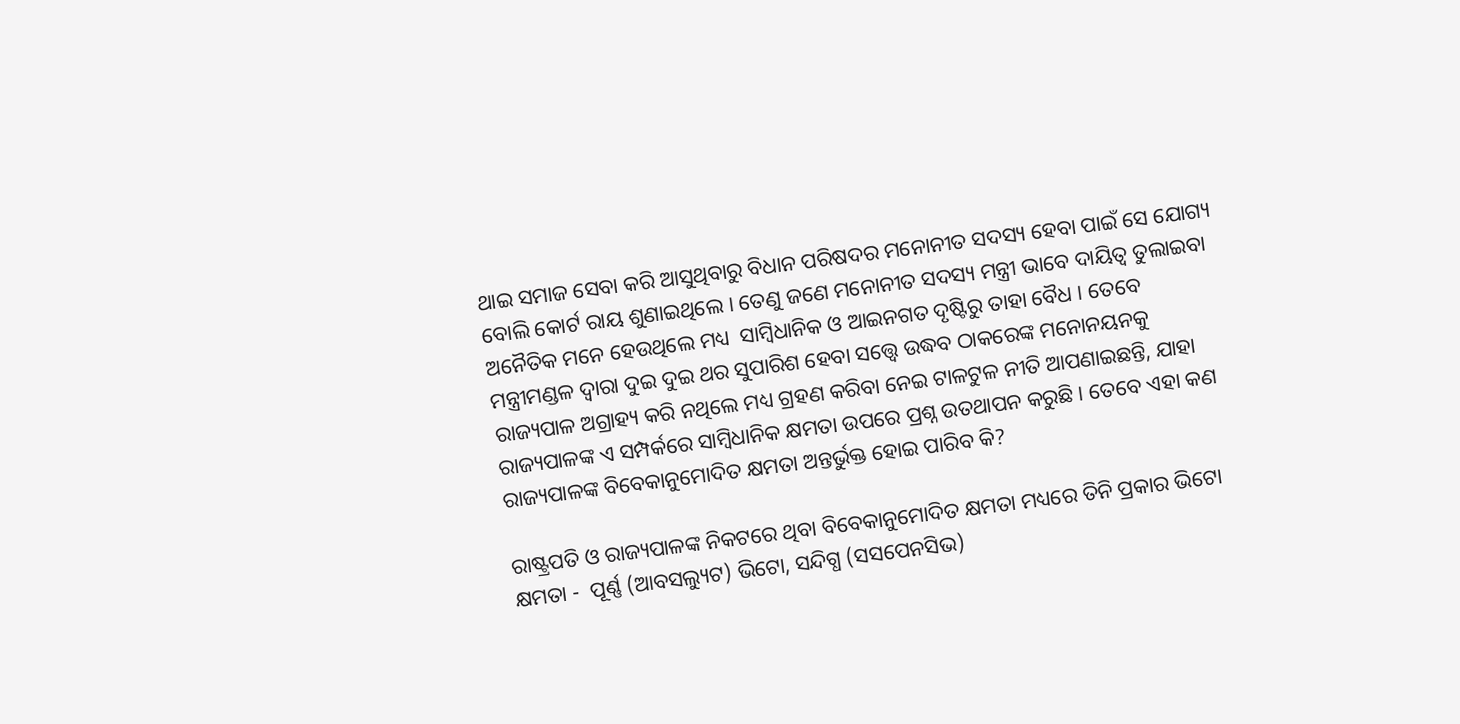ଥାଇ ସମାଜ ସେବା କରି ଆସୁଥିବାରୁ ବିଧାନ ପରିଷଦର ମନୋନୀତ ସଦସ୍ୟ ହେବା ପାଇଁ ସେ ଯୋଗ୍ୟ ବୋଲି କୋର୍ଟ ରାୟ ଶୁଣାଇଥିଲେ । ତେଣୁ ଜଣେ ମନୋନୀତ ସଦସ୍ୟ ମନ୍ତ୍ରୀ ଭାବେ ଦାୟିତ୍ୱ ତୁଲାଇବା ଅନୈତିକ ମନେ ହେଉଥିଲେ ମଧ୍ୟ  ସାମ୍ବିଧାନିକ ଓ ଆଇନଗତ ଦୃଷ୍ଟିରୁ ତାହା ବୈଧ । ତେବେ ମନ୍ତ୍ରୀମଣ୍ଡଳ ଦ୍ୱାରା ଦୁଇ ଦୁଇ ଥର ସୁପାରିଶ ହେବା ସତ୍ତ୍ଵେ ଉଦ୍ଧବ ଠାକରେଙ୍କ ମନୋନୟନକୁ ରାଜ୍ୟପାଳ ଅଗ୍ରାହ୍ୟ କରି ନଥିଲେ ମଧ୍ୟ ଗ୍ରହଣ କରିବା ନେଇ ଟାଳଟୁଳ ନୀତି ଆପଣାଇଛନ୍ତି, ଯାହା ରାଜ୍ୟପାଳଙ୍କ ଏ ସମ୍ପର୍କରେ ସାମ୍ବିଧାନିକ କ୍ଷମତା ଉପରେ ପ୍ରଶ୍ନ ଉତଥାପନ କରୁଛି । ତେବେ ଏହା କଣ ରାଜ୍ୟପାଳଙ୍କ ବିବେକାନୁମୋଦିତ କ୍ଷମତା ଅନ୍ତର୍ଭୁକ୍ତ ହୋଇ ପାରିବ କି?

ରାଷ୍ଟ୍ରପତି ଓ ରାଜ୍ୟପାଳଙ୍କ ନିକଟରେ ଥିବା ବିବେକାନୁମୋଦିତ କ୍ଷମତା ମଧ୍ୟରେ ତିନି ପ୍ରକାର ଭିଟୋ କ୍ଷମତା -  ପୂର୍ଣ୍ଣ (ଆବସଲ୍ୟୁଟ) ଭିଟୋ, ସନ୍ଦିଗ୍ଧ (ସସପେନସିଭ)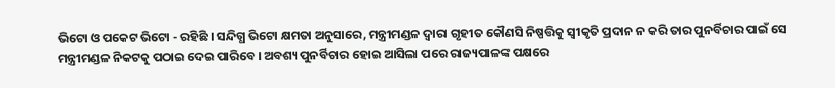ଭିଟୋ ଓ ପକେଟ ଭିଟୋ - ରହିଛି । ସନ୍ଦିଗ୍ଧ ଭିଟୋ କ୍ଷମତା ଅନୁସାରେ, ମନ୍ତ୍ରୀମଣ୍ଡଳ ଦ୍ୱାରା ଗୃହୀତ କୌଣସି ନିଷ୍ପତ୍ତିକୁ ସ୍ୱୀକୃତି ପ୍ରଦାନ ନ କରି ତାର ପୁନର୍ବିଚାର ପାଇଁ ସେ ମନ୍ତ୍ରୀମଣ୍ଡଳ ନିକଟକୁ ପଠାଇ ଦେଇ ପାରିବେ । ଅବଶ୍ୟ ପୁନର୍ବିଚାର ହୋଇ ଆସିଲା ପରେ ରାଜ୍ୟପାଳଙ୍କ ପକ୍ଷରେ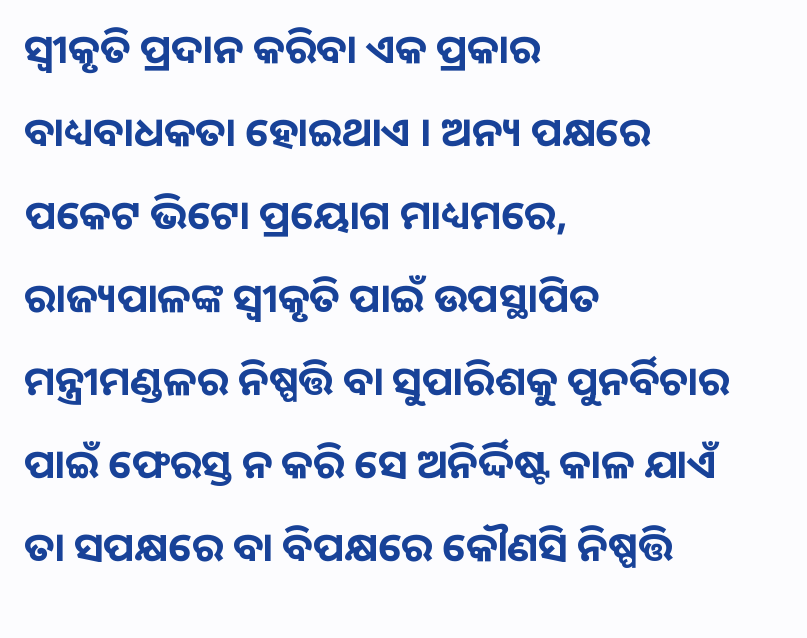ସ୍ୱୀକୃତି ପ୍ରଦାନ କରିବା ଏକ ପ୍ରକାର ବାଧ୍ୟବାଧକତା ହୋଇଥାଏ । ଅନ୍ୟ ପକ୍ଷରେ ପକେଟ ଭିଟୋ ପ୍ରୟୋଗ ମାଧ୍ୟମରେ, ରାଜ୍ୟପାଳଙ୍କ ସ୍ୱୀକୃତି ପାଇଁ ଉପସ୍ଥାପିତ ମନ୍ତ୍ରୀମଣ୍ଡଳର ନିଷ୍ପତ୍ତି ବା ସୁପାରିଶକୁ ପୁନର୍ବିଚାର ପାଇଁ ଫେରସ୍ତ ନ କରି ସେ ଅନିର୍ଦ୍ଦିଷ୍ଟ କାଳ ଯାଏଁ ତା ସପକ୍ଷରେ ବା ବିପକ୍ଷରେ କୌଣସି ନିଷ୍ପତ୍ତି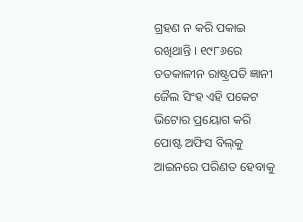ଗ୍ରହଣ ନ କରି ପକାଇ ରଖିଥାନ୍ତି । ୧୯୮୬ରେ ତତକାଳୀନ ରାଷ୍ଟ୍ରପତି ଜ୍ଞାନୀ ଜୈଲ ସିଂହ ଏହି ପକେଟ ଭିଟୋର ପ୍ରୟୋଗ କରି ପୋଷ୍ଟ ଅଫିସ ବିଲ୍‌କୁ ଆଇନରେ ପରିଣତ ହେବାକୁ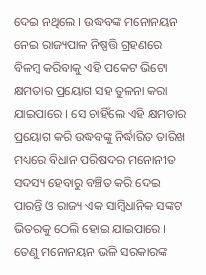ଦେଇ ନଥିଲେ । ଉଦ୍ଧବଙ୍କ ମନୋନୟନ ନେଇ ରାଜ୍ୟପାଳ ନିଷ୍ପତ୍ତି ଗ୍ରହଣରେ ବିଳମ୍ବ କରିବାକୁ ଏହି ପକେଟ ଭିଟୋ କ୍ଷମତାର ପ୍ରୟୋଗ ସହ ତୁଳନା କରା ଯାଇପାରେ । ସେ ଚାହିଁଲେ ଏହି କ୍ଷମତାର ପ୍ରୟୋଗ କରି ଉଦ୍ଧବଙ୍କୁ ନିର୍ଦ୍ଧାରିତ ତାରିଖ ମଧ୍ୟରେ ବିଧାନ ପରିଷଦର ମନୋନୀତ ସଦସ୍ୟ ହେବାରୁ ବଞ୍ଚିତ କରି ଦେଇ ପାରନ୍ତି ଓ ରାଜ୍ୟ ଏକ ସାମ୍ବିଧାନିକ ସଙ୍କଟ ଭିତରକୁ ଠେଲି ହୋଇ ଯାଇପାରେ । ତେଣୁ ମନୋନୟନ ଭଳି ସରକାରଙ୍କ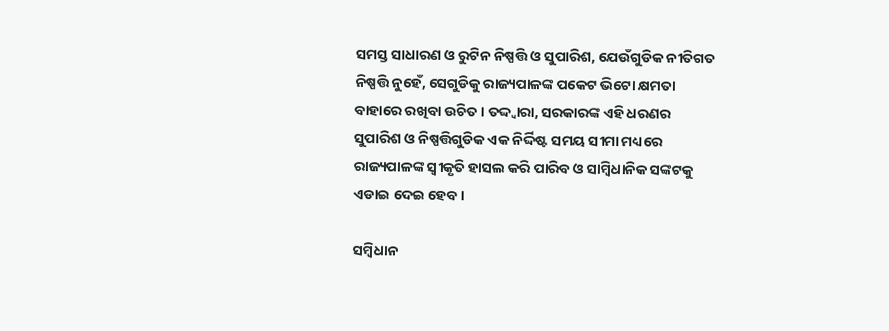ସମସ୍ତ ସାଧାରଣ ଓ ରୁଟିନ ନିଷ୍ପତ୍ତି ଓ ସୁପାରିଶ, ଯେଉଁଗୁଡିକ ନୀତିଗତ ନିଷ୍ପତ୍ତି ନୁହେଁ, ସେଗୁଡିକୁ ରାଜ୍ୟପାଳଙ୍କ ପକେଟ ଭିଟୋ କ୍ଷମତା ବାହାରେ ରଖିବା ଉଚିତ । ତଦ୍ଦ୍ୱାରା, ସରକାରଙ୍କ ଏହି ଧରଣର ସୁପାରିଶ ଓ ନିଷ୍ପତ୍ତିଗୁଡିକ ଏକ ନିର୍ଦ୍ଦିଷ୍ଟ ସମୟ ସୀମା ମଧ୍ୟରେ ରାଜ୍ୟପାଳଙ୍କ ସ୍ୱୀକୃତି ହାସଲ କରି ପାରିବ ଓ ସାମ୍ବିଧାନିକ ସଙ୍କଟକୁ ଏଡାଇ ଦେଇ ହେବ ।

ସମ୍ବିଧାନ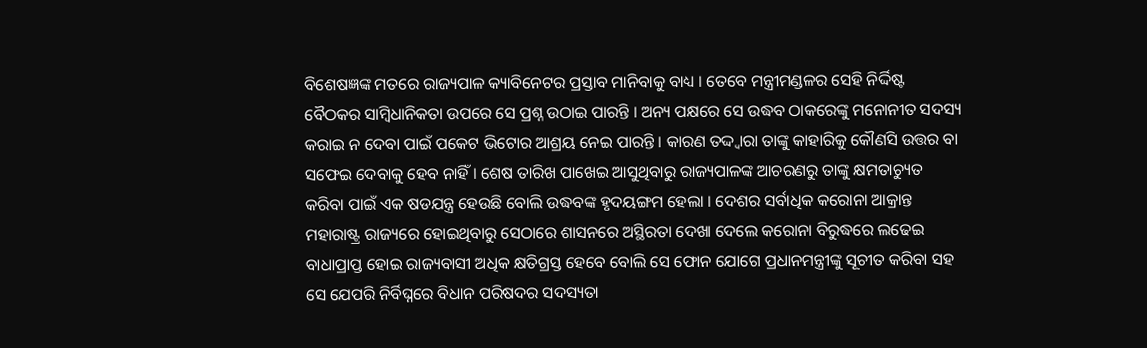ବିଶେଷଜ୍ଞଙ୍କ ମତରେ ରାଜ୍ୟପାଳ କ୍ୟାବିନେଟର ପ୍ରସ୍ତାବ ମାନିବାକୁ ବାଧ୍ୟ । ତେବେ ମନ୍ତ୍ରୀମଣ୍ଡଳର ସେହି ନିର୍ଦ୍ଦିଷ୍ଟ ବୈଠକର ସାମ୍ବିଧାନିକତା ଉପରେ ସେ ପ୍ରଶ୍ନ ଉଠାଇ ପାରନ୍ତି । ଅନ୍ୟ ପକ୍ଷରେ ସେ ଉଦ୍ଧବ ଠାକରେଙ୍କୁ ମନୋନୀତ ସଦସ୍ୟ କରାଇ ନ ଦେବା ପାଇଁ ପକେଟ ଭିଟୋର ଆଶ୍ରୟ ନେଇ ପାରନ୍ତି । କାରଣ ତଦ୍ଦ୍ୱାରା ତାଙ୍କୁ କାହାରିକୁ କୌଣସି ଉତ୍ତର ବା ସଫେଇ ଦେବାକୁ ହେବ ନାହିଁ । ଶେଷ ତାରିଖ ପାଖେଇ ଆସୁଥିବାରୁ ରାଜ୍ୟପାଳଙ୍କ ଆଚରଣରୁ ତାଙ୍କୁ କ୍ଷମତାଚ୍ୟୁତ କରିବା ପାଇଁ ଏକ ଷଡଯନ୍ତ୍ର ହେଉଛି ବୋଲି ଉଦ୍ଧବଙ୍କ ହୃଦୟଙ୍ଗମ ହେଲା । ଦେଶର ସର୍ବାଧିକ କରୋନା ଆକ୍ରାନ୍ତ ମହାରାଷ୍ଟ୍ର ରାଜ୍ୟରେ ହୋଇଥିବାରୁ ସେଠାରେ ଶାସନରେ ଅସ୍ଥିରତା ଦେଖା ଦେଲେ କରୋନା ବିରୁଦ୍ଧରେ ଲଢେଇ ବାଧାପ୍ରାପ୍ତ ହୋଇ ରାଜ୍ୟବାସୀ ଅଧିକ କ୍ଷତିଗ୍ରସ୍ତ ହେବେ ବୋଲି ସେ ଫୋନ ଯୋଗେ ପ୍ରଧାନମନ୍ତ୍ରୀଙ୍କୁ ସୂଚୀତ କରିବା ସହ ସେ ଯେପରି ନିର୍ବିଘ୍ନରେ ବିଧାନ ପରିଷଦର ସଦସ୍ୟତା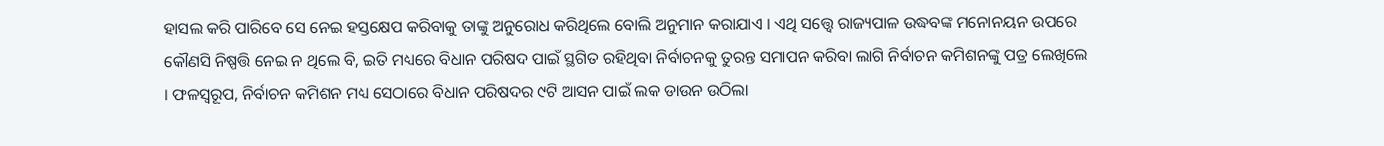ହାସଲ କରି ପାରିବେ ସେ ନେଇ ହସ୍ତକ୍ଷେପ କରିବାକୁ ତାଙ୍କୁ ଅନୁରୋଧ କରିଥିଲେ ବୋଲି ଅନୁମାନ କରାଯାଏ । ଏଥି ସତ୍ତ୍ଵେ ରାଜ୍ୟପାଳ ଉଦ୍ଧବଙ୍କ ମନୋନୟନ ଉପରେ କୌଣସି ନିଷ୍ପତ୍ତି ନେଇ ନ ଥିଲେ ବି, ଇତି ମଧ୍ୟରେ ବିଧାନ ପରିଷଦ ପାଇଁ ସ୍ଥଗିତ ରହିଥିବା ନିର୍ବାଚନକୁ ତୁରନ୍ତ ସମାପନ କରିବା ଲାଗି ନିର୍ବାଚନ କମିଶନଙ୍କୁ ପତ୍ର ଲେଖିଲେ । ଫଳସ୍ୱରୂପ, ନିର୍ବାଚନ କମିଶନ ମଧ୍ୟ ସେଠାରେ ବିଧାନ ପରିଷଦର ୯ଟି ଆସନ ପାଇଁ ଲକ ଡାଉନ ଉଠିଲା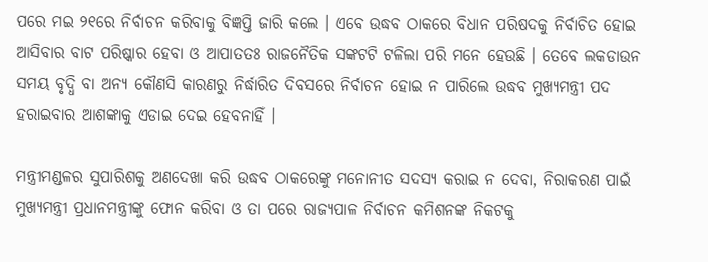ପରେ ମଇ ୨୧ରେ ନିର୍ବାଚନ କରିବାକୁ ବିଜ୍ଞପ୍ତି ଜାରି କଲେ । ଏବେ ଉଦ୍ଧବ ଠାକରେ ବିଧାନ ପରିଷଦକୁ ନିର୍ବାଚିତ ହୋଇ ଆସିବାର ବାଟ ପରିଷ୍କାର ହେବା ଓ ଆପାତତଃ ରାଜନୈତିକ ସଙ୍କଟଟି ଟଳିଲା ପରି ମନେ ହେଉଛି । ତେବେ ଲକଡାଉନ ସମୟ ବୃଦ୍ଧି ବା ଅନ୍ୟ କୌଣସି କାରଣରୁ ନିର୍ଦ୍ଧାରିତ ଦିବସରେ ନିର୍ବାଚନ ହୋଇ ନ ପାରିଲେ ଉଦ୍ଧବ ମୁଖ୍ୟମନ୍ତ୍ରୀ ପଦ ହରାଇବାର ଆଶଙ୍କାକୁ ଏଡାଇ ଦେଇ ହେବନାହିଁ ।

ମନ୍ତ୍ରୀମଣ୍ଡଳର ସୁପାରିଶକୁ ଅଣଦେଖା କରି ଉଦ୍ଧବ ଠାକରେଙ୍କୁ ମନୋନୀତ ସଦସ୍ୟ କରାଇ ନ ଦେବା, ନିରାକରଣ ପାଇଁ ମୁଖ୍ୟମନ୍ତ୍ରୀ ପ୍ରଧାନମନ୍ତ୍ରୀଙ୍କୁ ଫୋନ କରିବା ଓ ତା ପରେ ରାଜ୍ୟପାଳ ନିର୍ବାଚନ କମିଶନଙ୍କ ନିକଟକୁ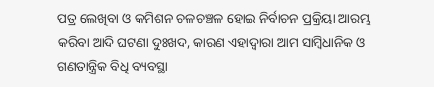ପତ୍ର ଲେଖିବା ଓ କମିଶନ ଚଳଚଞ୍ଚଳ ହୋଇ ନିର୍ବାଚନ ପ୍ରକ୍ରିୟା ଆରମ୍ଭ କରିବା ଆଦି ଘଟଣା ଦୁଃଖଦ, କାରଣ ଏହାଦ୍ୱାରା ଆମ ସାମ୍ବିଧାନିକ ଓ ଗଣତାନ୍ତ୍ରିକ ବିଧି ବ୍ୟବସ୍ଥା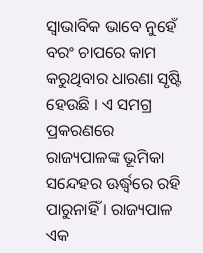ସ୍ୱାଭାବିକ ଭାବେ ନୁହେଁ ବରଂ ଚାପରେ କାମ କରୁଥିବାର ଧାରଣା ସୃଷ୍ଟି ହେଉଛି । ଏ ସମଗ୍ର ପ୍ରକରଣରେ ରାଜ୍ୟପାଳଙ୍କ ଭୂମିକା ସନ୍ଦେହର ଊର୍ଦ୍ଧ୍ୱରେ ରହି ପାରୁନାହିଁ । ରାଜ୍ୟପାଳ ଏକ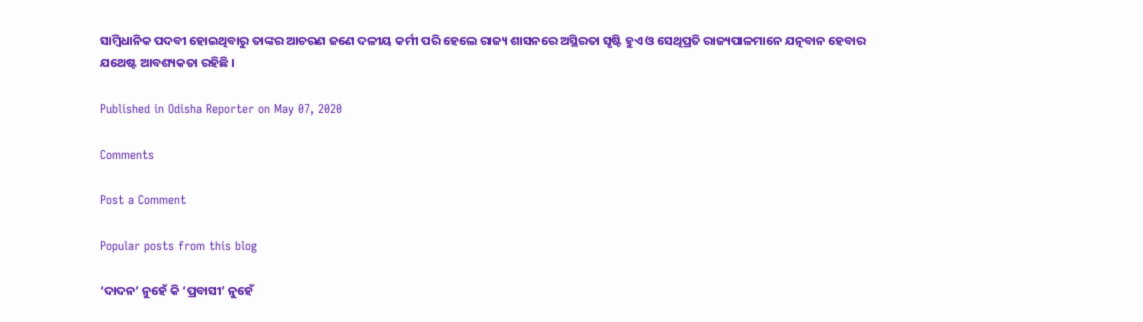ସାମ୍ବିଧାନିକ ପଦବୀ ହୋଇଥିବାରୁ ତାଙ୍କର ଆଚରଣ ଜଣେ ଦଳୀୟ କର୍ମୀ ପରି ହେଲେ ରାଜ୍ୟ ଶାସନରେ ଅସ୍ଥିରତା ସୃଷ୍ଟି ହୁଏ ଓ ସେଥିପ୍ରତି ରାଜ୍ୟପାଳମାନେ ଯତ୍ନବାନ ହେବାର ଯଥେଷ୍ଟ ଆବଶ୍ୟକତା ରହିଛି ।

Published in Odisha Reporter on May 07, 2020

Comments

Post a Comment

Popular posts from this blog

‘ଦାଦନ’ ନୁହେଁ କି ‘ପ୍ରବାସୀ’ ନୁହେଁ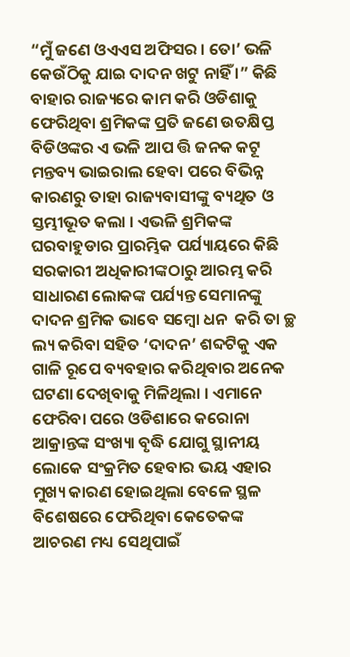“ମୁଁ ଜଣେ ଓଏଏସ ଅଫିସର । ତୋ’ ଭଳି କେଉଁଠିକୁ ଯାଇ ଦାଦନ ଖଟୁ ନାହିଁ ।” କିଛି ବାହାର ରାଜ୍ୟରେ କାମ କରି ଓଡିଶାକୁ ଫେରିଥିବା ଶ୍ରମିକଙ୍କ ପ୍ରତି ଜଣେ ଉତକ୍ଷିପ୍ତ ବିଡିଓଙ୍କର ଏ ଭଳି ଆପ ତ୍ତି ଜନକ କଟୂ ମନ୍ତବ୍ୟ ଭାଇରାଲ ହେବା ପରେ ବିଭିନ୍ନ କାରଣରୁ ତାହା ରାଜ୍ୟବାସୀଙ୍କୁ ବ୍ୟଥିତ ଓ ସ୍ତମ୍ଭୀଭୂତ କଲା । ଏଭଳି ଶ୍ରମିକଙ୍କ ଘରବାହୁଡାର ପ୍ରାରମ୍ଭିକ ପର୍ଯ୍ୟାୟରେ କିଛି ସରକାରୀ ଅଧିକାରୀଙ୍କଠାରୁ ଆରମ୍ଭ କରି ସାଧାରଣ ଲୋକଙ୍କ ପର୍ଯ୍ୟନ୍ତ ସେମାନଙ୍କୁ ଦାଦନ ଶ୍ରମିକ ଭାବେ ସମ୍ବୋ ଧନ  କରି ତା ଚ୍ଛ ଲ୍ୟ କରିବା ସହିତ ‘ଦାଦନ’ ଶବ୍ଦଟିକୁ ଏକ ଗାଳି ରୂପେ ବ୍ୟବହାର କରିଥିବାର ଅନେକ ଘଟଣା ଦେଖିବାକୁ ମିଳିଥିଲା । ଏମାନେ ଫେରିବା ପରେ ଓଡିଶାରେ କରୋନା ଆକ୍ରାନ୍ତଙ୍କ ସଂଖ୍ୟା ବୃଦ୍ଧି ଯୋଗୁ ସ୍ଥାନୀୟ ଲୋକେ ସଂକ୍ରମିତ ହେବାର ଭୟ ଏହାର ମୁଖ୍ୟ କାରଣ ହୋଇଥିଲା ବେଳେ ସ୍ଥଳ ବିଶେଷରେ ଫେରିଥିବା କେତେକଙ୍କ ଆଚରଣ ମଧ୍ୟ ସେଥିପାଇଁ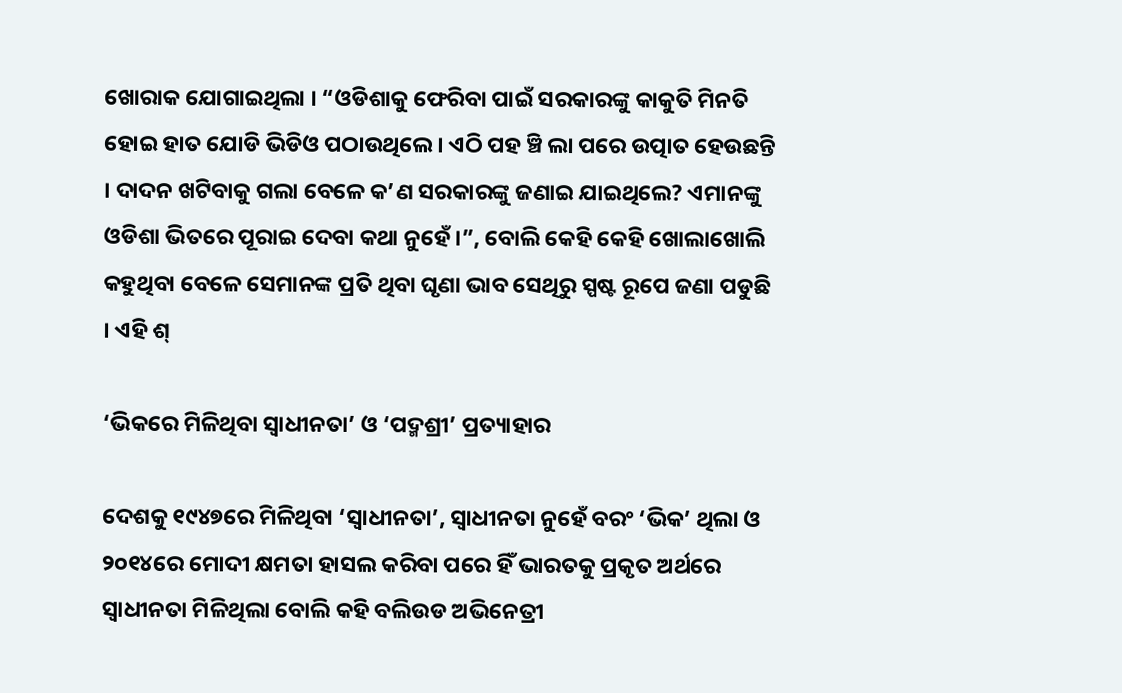ଖୋରାକ ଯୋଗାଇଥିଲା । “ଓଡିଶାକୁ ଫେରିବା ପାଇଁ ସରକାରଙ୍କୁ କାକୁତି ମିନତି ହୋଇ ହାତ ଯୋଡି ଭିଡିଓ ପଠାଉଥିଲେ । ଏଠି ପହ ଞ୍ଚି ଲା ପରେ ଉତ୍ପାତ ହେଉଛନ୍ତି । ଦାଦନ ଖଟିବାକୁ ଗଲା ବେଳେ କ’ଣ ସରକାରଙ୍କୁ ଜଣାଇ ଯାଇଥିଲେ? ଏମାନଙ୍କୁ ଓଡିଶା ଭିତରେ ପୂରାଇ ଦେବା କଥା ନୁହେଁ ।”, ବୋଲି କେହି କେହି ଖୋଲାଖୋଲି କହୁଥିବା ବେଳେ ସେମାନଙ୍କ ପ୍ରତି ଥିବା ଘୃଣା ଭାବ ସେଥିରୁ ସ୍ପଷ୍ଟ ରୂପେ ଜଣା ପଡୁଛି । ଏହି ଶ୍

‘ଭିକରେ ମିଳିଥିବା ସ୍ୱାଧୀନତା’ ଓ ‘ପଦ୍ମଶ୍ରୀ’ ପ୍ରତ୍ୟାହାର

ଦେଶକୁ ୧୯୪୭ରେ ମିଳିଥିବା ‘ସ୍ୱାଧୀନତା’, ସ୍ୱାଧୀନତା ନୁହେଁ ବରଂ ‘ଭିକ’ ଥିଲା ଓ ୨୦୧୪ରେ ମୋଦୀ କ୍ଷମତା ହାସଲ କରିବା ପରେ ହିଁ ଭାରତକୁ ପ୍ରକୃତ ଅର୍ଥରେ ସ୍ୱାଧୀନତା ମିଳିଥିଲା ବୋଲି କହି ବଲିଉଡ ଅଭିନେତ୍ରୀ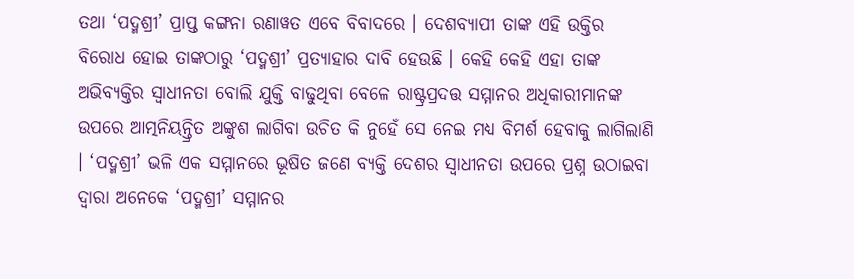ତଥା ‘ପଦ୍ମଶ୍ରୀ’ ପ୍ରାପ୍ତ କଙ୍ଗନା ରଣାୱତ ଏବେ ବିବାଦରେ । ଦେଶବ୍ୟାପୀ ତାଙ୍କ ଏହି ଉକ୍ତିର ବିରୋଧ ହୋଇ ତାଙ୍କଠାରୁ ‘ପଦ୍ମଶ୍ରୀ’ ପ୍ରତ୍ୟାହାର ଦାବି ହେଉଛି । କେହି କେହି ଏହା ତାଙ୍କ ଅଭିବ୍ୟକ୍ତିର ସ୍ୱାଧୀନତା ବୋଲି ଯୁକ୍ତି ବାଢୁଥିବା ବେଳେ ରାଷ୍ଟ୍ରପ୍ରଦତ୍ତ ସମ୍ମାନର ଅଧିକାରୀମାନଙ୍କ ଉପରେ ଆତ୍ମନିୟନ୍ତ୍ରିତ ଅଙ୍କୁଶ ଲାଗିବା ଉଚିତ କି ନୁହେଁ ସେ ନେଇ ମଧ୍ୟ ବିମର୍ଶ ହେବାକୁ ଲାଗିଲାଣି । ‘ପଦ୍ମଶ୍ରୀ’ ଭଳି ଏକ ସମ୍ମାନରେ ଭୂଷିତ ଜଣେ ବ୍ୟକ୍ତି ଦେଶର ସ୍ୱାଧୀନତା ଉପରେ ପ୍ରଶ୍ନ ଉଠାଇବା ଦ୍ୱାରା ଅନେକେ ‘ପଦ୍ମଶ୍ରୀ’ ସମ୍ମାନର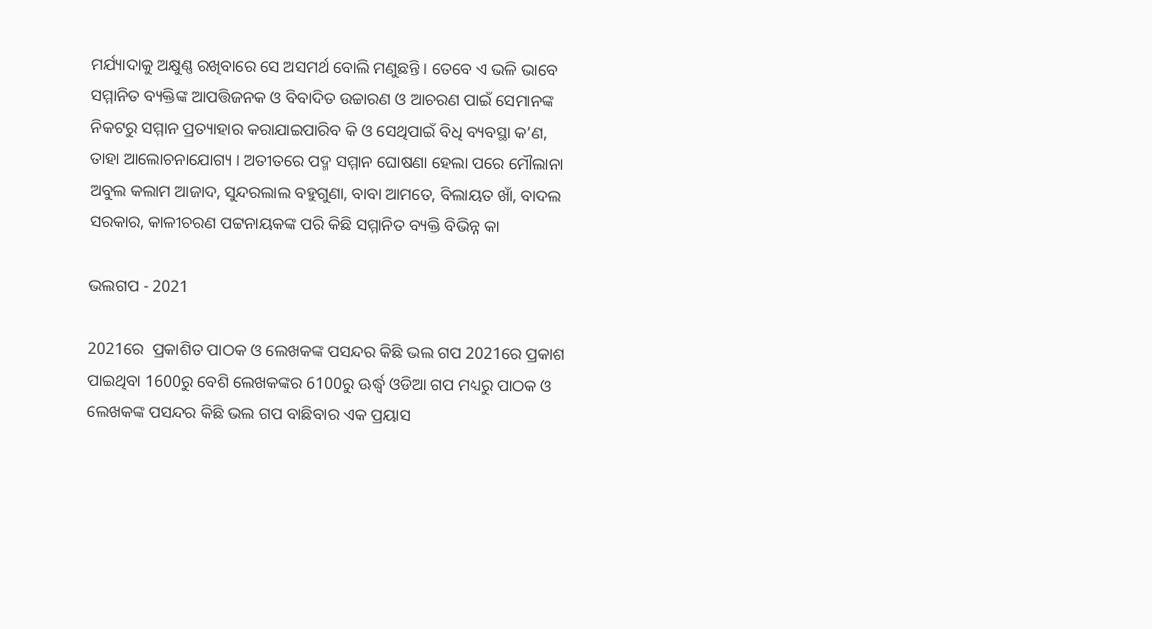ମର୍ଯ୍ୟାଦାକୁ ଅକ୍ଷୁଣ୍ଣ ରଖିବାରେ ସେ ଅସମର୍ଥ ବୋଲି ମଣୁଛନ୍ତି । ତେବେ ଏ ଭଳି ଭାବେ ସମ୍ମାନିତ ବ୍ୟକ୍ତିଙ୍କ ଆପତ୍ତିଜନକ ଓ ବିବାଦିତ ଉଚ୍ଚାରଣ ଓ ଆଚରଣ ପାଇଁ ସେମାନଙ୍କ ନିକଟରୁ ସମ୍ମାନ ପ୍ରତ୍ୟାହାର କରାଯାଇପାରିବ କି ଓ ସେଥିପାଇଁ ବିଧି ବ୍ୟବସ୍ଥା କ’ଣ, ତାହା ଆଲୋଚନାଯୋଗ୍ୟ । ଅତୀତରେ ପଦ୍ମ ସମ୍ମାନ ଘୋଷଣା ହେଲା ପରେ ମୌଲାନା ଅବୁଲ କଲାମ ଆଜାଦ, ସୁନ୍ଦରଲାଲ ବହୁଗୁଣା, ବାବା ଆମତେ, ବିଲାୟତ ଖାଁ, ବାଦଲ ସରକାର, କାଳୀଚରଣ ପଟ୍ଟନାୟକଙ୍କ ପରି କିଛି ସମ୍ମାନିତ ବ୍ୟକ୍ତି ବିଭିନ୍ନ କା

ଭଲଗପ - 2021

2021ରେ  ପ୍ରକାଶିତ ପାଠକ ଓ ଲେଖକଙ୍କ ପସନ୍ଦର କିଛି ଭଲ ଗପ 2021ରେ ପ୍ରକାଶ ପାଇଥିବା 1600ରୁ ବେଶି ଲେଖକଙ୍କର 6100ରୁ ଊର୍ଦ୍ଧ୍ୱ ଓଡିଆ ଗପ ମଧ୍ୟରୁ ପାଠକ ଓ ଲେଖକଙ୍କ ପସନ୍ଦର କିଛି ଭଲ ଗପ ବାଛିବାର ଏକ ପ୍ରୟାସ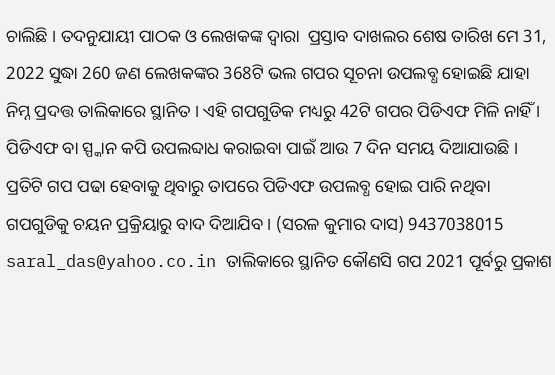ଚାଲିଛି । ତଦନୁଯାୟୀ ପାଠକ ଓ ଲେଖକଙ୍କ ଦ୍ୱାରା  ପ୍ରସ୍ତାବ ଦାଖଲର ଶେଷ ତାରିଖ ମେ 31, 2022 ସୁଦ୍ଧା 260 ଜଣ ଲେଖକଙ୍କର 368ଟି ଭଲ ଗପର ସୂଚନା ଉପଲବ୍ଧ ହୋଇଛି ଯାହା ନିମ୍ନ ପ୍ରଦତ୍ତ ତାଲିକାରେ ସ୍ଥାନିତ । ଏହି ଗପଗୁଡିକ ମଧ୍ୟରୁ 42ଟି ଗପର ପିଡିଏଫ ମିଳି ନାହିଁ । ପିଡିଏଫ ବା ସ୍ପ୍କାନ କପି ଉପଲବ୍ଦାଧ କରାଇବା ପାଇଁ ଆଉ 7 ଦିନ ସମୟ ଦିଆଯାଉଛି । ପ୍ରତିଟି ଗପ ପଢା ହେବାକୁ ଥିବାରୁ ତାପରେ ପିଡିଏଫ ଉପଲବ୍ଧ ହୋଇ ପାରି ନଥିବା ଗପଗୁଡିକୁ ଚୟନ ପ୍ରକ୍ରିୟାରୁ ବାଦ ଦିଆଯିବ । (ସରଳ କୁମାର ଦାସ) 9437038015 saral_das@yahoo.co.in ତାଲିକାରେ ସ୍ଥାନିତ କୌଣସି ଗପ 2021 ପୂର୍ବରୁ ପ୍ରକାଶ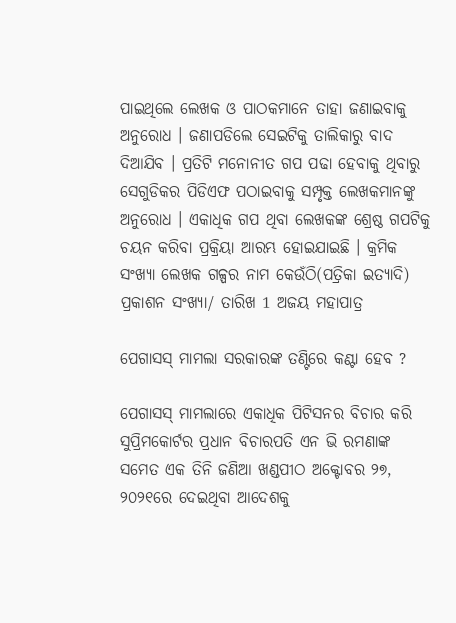ପାଇଥିଲେ ଲେଖକ ଓ ପାଠକମାନେ ତାହା ଜଣାଇବାକୁ ଅନୁରୋଧ । ଜଣାପଡିଲେ ସେଇଟିକୁ ତାଲିକାରୁ ବାଦ ଦିଆଯିବ । ପ୍ରତିଟି ମନୋନୀତ ଗପ ପଢା ହେବାକୁ ଥିବାରୁ ସେଗୁଡିକର ପିଡିଏଫ ପଠାଇବାକୁ ସମ୍ପୃକ୍ତ ଲେଖକମାନଙ୍କୁ ଅନୁରୋଧ । ଏକାଧିକ ଗପ ଥିବା ଲେଖକଙ୍କ ଶ୍ରେଷ୍ଠ ଗପଟିକୁ ଚୟନ କରିବା ପ୍ରକ୍ରିୟା ଆରମ୍ଭ ହୋଇଯାଇଛି । କ୍ରମିକ ସଂଖ୍ୟା ଲେଖକ ଗଳ୍ପର ନାମ କେଉଁଠି(ପତ୍ରିକା ଇତ୍ୟାଦି) ପ୍ରକାଶନ ସଂଖ୍ୟା/ ତାରିଖ 1 ଅଜୟ ମହାପାତ୍ର

ପେଗାସସ୍ ମାମଲା ସରକାରଙ୍କ ତଣ୍ଟିରେ କଣ୍ଟା ହେବ ?

ପେଗାସସ୍ ମାମଲାରେ ଏକାଧିକ ପିଟିସନର ବିଚାର କରି ସୁପ୍ରିମକୋର୍ଟର ପ୍ରଧାନ ବିଚାରପତି ଏନ ଭି ରମଣାଙ୍କ ସମେତ ଏକ ତିନି ଜଣିଆ ଖଣ୍ଡପୀଠ ଅକ୍ଟୋବର ୨୭, ୨୦୨୧ରେ ଦେଇଥିବା ଆଦେଶକୁ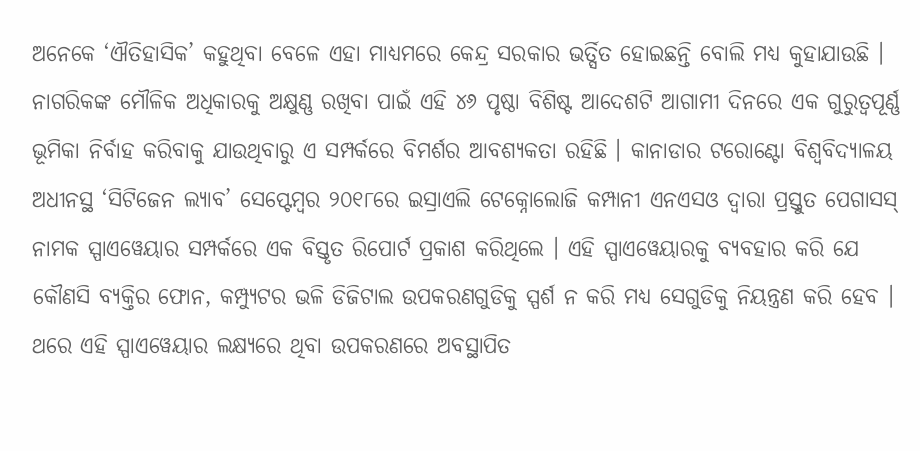ଅନେକେ ‘ଐତିହାସିକ’ କହୁଥିବା ବେଳେ ଏହା ମାଧ୍ୟମରେ କେନ୍ଦ୍ର ସରକାର ଭର୍ତ୍ସିତ ହୋଇଛନ୍ତି ବୋଲି ମଧ୍ୟ କୁହାଯାଉଛି । ନାଗରିକଙ୍କ ମୌଳିକ ଅଧିକାରକୁ ଅକ୍ଷୁଣ୍ଣ ରଖିବା ପାଇଁ ଏହି ୪୬ ପୃଷ୍ଠା ବିଶିଷ୍ଟ ଆଦେଶଟି ଆଗାମୀ ଦିନରେ ଏକ ଗୁରୁତ୍ୱପୂର୍ଣ୍ଣ ଭୂମିକା ନିର୍ବାହ କରିବାକୁ ଯାଉଥିବାରୁ ଏ ସମ୍ପର୍କରେ ବିମର୍ଶର ଆବଶ୍ୟକତା ରହିଛି । କାନାଡାର ଟରୋଣ୍ଟୋ ବିଶ୍ୱବିଦ୍ୟାଳୟ ଅଧୀନସ୍ଥ ‘ସିଟିଜେନ ଲ୍ୟାବ’ ସେପ୍ଟେମ୍ୱର ୨୦୧୮ରେ ଇସ୍ରାଏଲି ଟେକ୍ନୋଲୋଜି କମ୍ପାନୀ ଏନଏସଓ ଦ୍ୱାରା ପ୍ରସ୍ତୁତ ପେଗାସସ୍ ନାମକ ସ୍ପାଏୱେୟାର ସମ୍ପର୍କରେ ଏକ ବିସ୍ତୃତ ରିପୋର୍ଟ ପ୍ରକାଶ କରିଥିଲେ । ଏହି ସ୍ପାଏୱେୟାରକୁ ବ୍ୟବହାର କରି ଯେ କୌଣସି ବ୍ୟକ୍ତିର ଫୋନ, କମ୍ପ୍ୟୁଟର ଭଳି ଡିଜିଟାଲ ଉପକରଣଗୁଡିକୁ ସ୍ପର୍ଶ ନ କରି ମଧ୍ୟ ସେଗୁଡିକୁ ନିୟନ୍ତ୍ରଣ କରି ହେବ । ଥରେ ଏହି ସ୍ପାଏୱେୟାର ଲକ୍ଷ୍ୟରେ ଥିବା ଉପକରଣରେ ଅବସ୍ଥାପିତ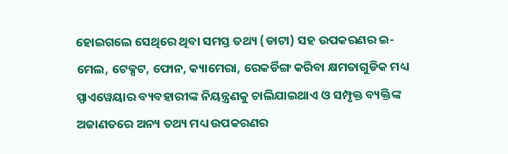ହୋଇଗଲେ ସେଥିରେ ଥିବା ସମସ୍ତ ତଥ୍ୟ (ଡାଟା) ସହ ଉପକରଣର ଇ-ମେଲ, ଟେକ୍ସଟ, ଫୋନ, କ୍ୟାମେରା, ରେକର୍ଡିଙ୍ଗ କରିବା କ୍ଷମତାଗୁଡିକ ମଧ୍ୟ ସ୍ପାଏୱେୟାର ବ୍ୟବହାରୀଙ୍କ ନିୟନ୍ତ୍ରଣକୁ ଚାଲିଯାଇଥାଏ ଓ ସମ୍ପୃକ୍ତ ବ୍ୟକ୍ତିଙ୍କ ଅଜାଣତରେ ଅନ୍ୟ ତଥ୍ୟ ମଧ୍ୟ ଉପକରଣର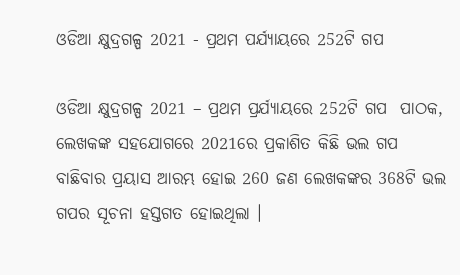ଓଡିଆ କ୍ଷୁଦ୍ରଗଳ୍ପ 2021 - ପ୍ରଥମ ପର୍ଯ୍ୟାୟରେ 252ଟି ଗପ

ଓଡିଆ କ୍ଷୁଦ୍ରଗଳ୍ପ 2021 – ପ୍ରଥମ ପ୍ରର୍ଯ୍ୟାୟରେ 252ଟି ଗପ  ପାଠକ, ଲେଖକଙ୍କ ସହଯୋଗରେ 2021ରେ ପ୍ରକାଶିତ କିଛି ଭଲ ଗପ ବାଛିବାର ପ୍ରୟାସ ଆରମ୍ଭ ହୋଇ 260 ଜଣ ଲେଖକଙ୍କର 368ଟି ଭଲ ଗପର ସୂଚନା ହସ୍ତଗତ ହୋଇଥିଲା ।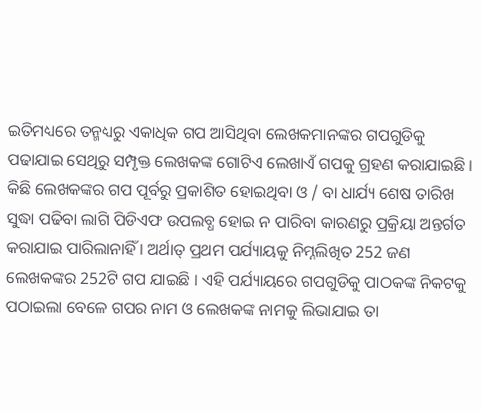ଇତିମଧ୍ୟରେ ତନ୍ମଧ୍ୟରୁ ଏକାଧିକ ଗପ ଆସିଥିବା ଲେଖକମାନଙ୍କର ଗପଗୁଡିକୁ ପଢାଯାଇ ସେଥିରୁ ସମ୍ପୃକ୍ତ ଲେଖକଙ୍କ ଗୋଟିଏ ଲେଖାଏଁ ଗପକୁ ଗ୍ରହଣ କରାଯାଇଛି । କିଛି ଲେଖକଙ୍କର ଗପ ପୂର୍ବରୁ ପ୍ରକାଶିତ ହୋଇଥିବା ଓ / ବା ଧାର୍ଯ୍ୟ ଶେଷ ତାରିଖ ସୁଦ୍ଧା ପଢିବା ଲାଗି ପିଡିଏଫ ଉପଲବ୍ଧ ହୋଇ ନ ପାରିବା କାରଣରୁ ପ୍ରକ୍ରିୟା ଅନ୍ତର୍ଗତ କରାଯାଇ ପାରିଲାନାହିଁ । ଅର୍ଥାତ୍ ପ୍ରଥମ ପର୍ଯ୍ୟାୟକୁ ନିମ୍ନଲିଖିତ 252 ଜଣ ଲେଖକଙ୍କର 252ଟି ଗପ ଯାଇଛି । ଏହି ପର୍ଯ୍ୟାୟରେ ଗପଗୁଡିକୁ ପାଠକଙ୍କ ନିକଟକୁ ପଠାଇଲା ବେଳେ ଗପର ନାମ ଓ ଲେଖକଙ୍କ ନାମକୁ ଲିଭାଯାଇ ତା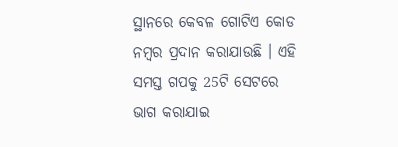ସ୍ଥାନରେ କେବଳ ଗୋଟିଏ କୋଡ ନମ୍ୱର ପ୍ରଦାନ କରାଯାଉଛି । ଏହି ସମସ୍ତ ଗପକୁ 25ଟି ସେଟରେ ଭାଗ କରାଯାଇ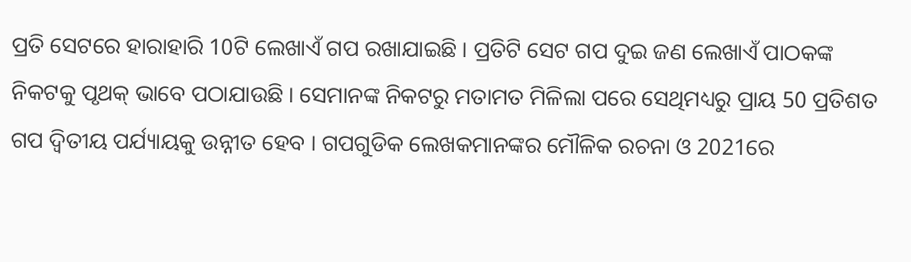ପ୍ରତି ସେଟରେ ହାରାହାରି 10ଟି ଲେଖାଏଁ ଗପ ରଖାଯାଇଛି । ପ୍ରତିଟି ସେଟ ଗପ ଦୁଇ ଜଣ ଲେଖାଏଁ ପାଠକଙ୍କ ନିକଟକୁ ପୃଥକ୍ ଭାବେ ପଠାଯାଉଛି । ସେମାନଙ୍କ ନିକଟରୁ ମତାମତ ମିଳିଲା ପରେ ସେଥିମଧ୍ୟରୁ ପ୍ରାୟ 50 ପ୍ରତିଶତ ଗପ ଦ୍ୱିତୀୟ ପର୍ଯ୍ୟାୟକୁ ଉନ୍ନୀତ ହେବ । ଗପଗୁଡିକ ଲେଖକମାନଙ୍କର ମୌଳିକ ରଚନା ଓ 2021ରେ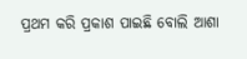ପ୍ରଥମ କରି ପ୍ରକାଶ ପାଇଛି ବୋଲି ଆଶା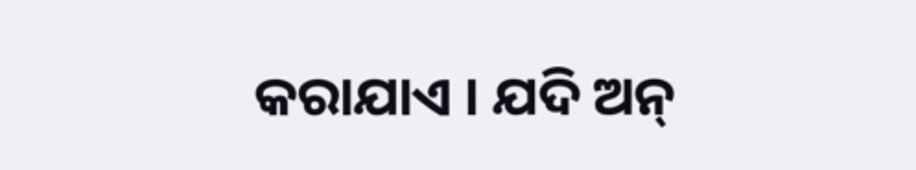କରାଯାଏ । ଯଦି ଅନ୍